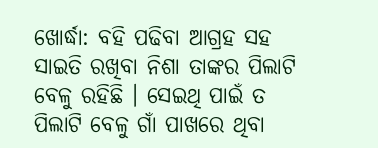ଖୋର୍ଦ୍ଧା: ବହି ପଢିବା ଆଗ୍ରହ ସହ ସାଇତି ରଖିବା ନିଶା ତାଙ୍କର ପିଲାଟି ବେଳୁ ରହିଛି । ସେଇଥି ପାଇଁ ତ ପିଲାଟି ବେଳୁ ଗାଁ ପାଖରେ ଥିବା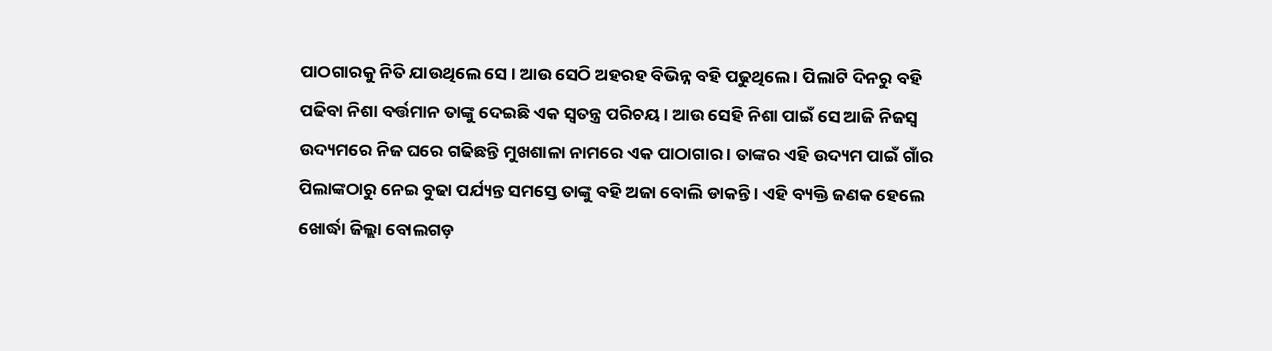ପାଠଗାରକୁ ନିତି ଯାଉଥିଲେ ସେ । ଆଉ ସେଠି ଅହରହ ବିଭିନ୍ନ ବହି ପଢୁଥିଲେ । ପିଲାଟି ଦିନରୁ ବହି ପଢିବା ନିଶା ବର୍ତ୍ତମାନ ତାଙ୍କୁ ଦେଇଛି ଏକ ସ୍ବତନ୍ତ୍ର ପରିଚୟ । ଆଉ ସେହି ନିଶା ପାଇଁ ସେ ଆଜି ନିଜସ୍ବ ଉଦ୍ୟମରେ ନିଜ ଘରେ ଗଢିଛନ୍ତି ମୁଖଶାଳା ନାମରେ ଏକ ପାଠାଗାର । ତାଙ୍କର ଏହି ଉଦ୍ୟମ ପାଇଁ ଗାଁର ପିଲାଙ୍କଠାରୁ ନେଇ ବୁଢା ପର୍ଯ୍ୟନ୍ତ ସମସ୍ତେ ତାଙ୍କୁ ବହି ଅଜା ବୋଲି ଡାକନ୍ତି । ଏହି ବ୍ୟକ୍ତି ଜଣକ ହେଲେ ଖୋର୍ଦ୍ଧା ଜିଲ୍ଲା ବୋଲଗଡ଼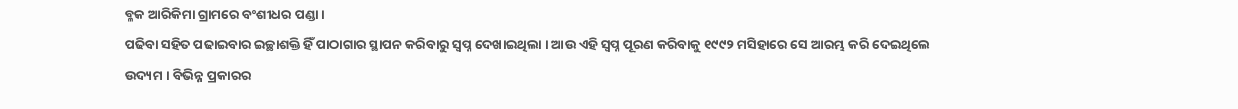ବ୍ଳକ ଆରିକିମା ଗ୍ରାମରେ ବଂଶୀଧର ପଣ୍ଡା ।
ପଢିବା ସହିତ ପଢାଇବାର ଇଚ୍ଛାଶକ୍ତି ହିଁ ପାଠାଗାର ସ୍ଥାପନ କରିବାରୁ ସ୍ବପ୍ନ ଦେଖାଇଥିଲା । ଆଉ ଏହି ସ୍ବପ୍ନ ପୂରଣ କରିବାକୁ ୧୯୯୨ ମସିହାରେ ସେ ଆରମ୍ଭ କରି ଦେଇଥିଲେ ଉଦ୍ୟମ । ବିଭିନ୍ନ ପ୍ରକାରର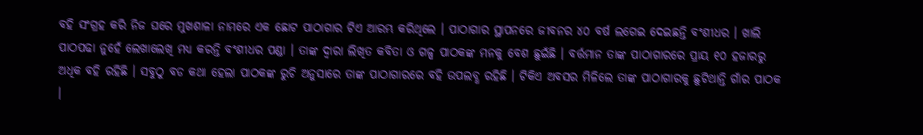ବହି ସଂଗ୍ରହ କରି ନିଜ ଘରେ ମୁଖଶାଳା ନାମରେ ଏକ ଛୋଟ ପାଠାଗାର ଟିଏ ଆରମ୍ଭ କରିଥିଲେ । ପାଠାଗାର ସ୍ଥାପନରେ ଜୀବନର ୪୦ ବର୍ଷ ଲଗେଇ ଦେଇଛନ୍ତି ବଂଶୀଧର । ଖାଲି ପାଠପଢା ନୁହେଁ ଲେଖାଲେଖି ମଧ୍ୟ କରନ୍ତି ବଂଶୀଧର ପଣ୍ଡା । ତାଙ୍କ ଦ୍ବାରା ଲିଖିତ କବିତା ଓ ଗଳ୍ପ ପାଠକଙ୍କ ମନକୁ ବେଶ ଛୁଇଁଛି । ବର୍ତ୍ତମାନ ତାଙ୍କ ପାଠାଗାରରେ ପ୍ରାୟ ୧୦ ହଜାରରୁ ଅଧିକ ବହି ରହିଛି । ସବୁଠୁ ବଡ କଥା ହେଲା ପାଠକଙ୍କ ରୁଚି ଅନୁସାରେ ତାଙ୍କ ପାଠାଗାରରେ ବହି ଉପଲବ୍ଧ ରହିଛି । ଟିକିଏ ଅବସର ମିଳିଲେ ତାଙ୍କ ପାଠାଗାରକୁ ଛୁଟିଥାନ୍ତି ଗାଁର ପାଠକ ।